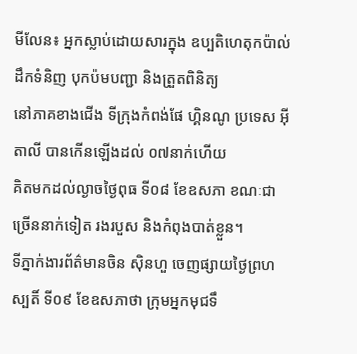មីលែន៖ អ្នកស្លាប់ដោយសារក្នុង ឧប្បតិហេតុកប៉ាល់ដឹកទំនិញ បុកប៉មបញ្ជា និងត្រួតពិនិត្យ
នៅភាគខាងជើង ទីក្រុងកំពង់ផែ ហ្គិនណូ ប្រទេស អ៊ីតាលី បានកើនឡើងដល់ ០៧នាក់ហើយ
គិតមកដល់ល្ងាចថ្ងៃពុធ ទី០៨ ខែឧសភា ខណៈជាច្រើននាក់ទៀត រងរបួស និងកំពុងបាត់ខ្លួន។
ទីភ្នាក់ងារព័ត៌មានចិន ស៊ិនហួ ចេញផ្សាយថ្ងៃព្រហស្បតិ៍ ទី០៩ ខែឧសភាថា ក្រុមអ្នកមុជទឹ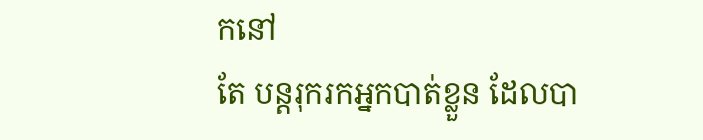កនៅ
តែ បន្តរុករកអ្នកបាត់ខ្លួន ដែលបា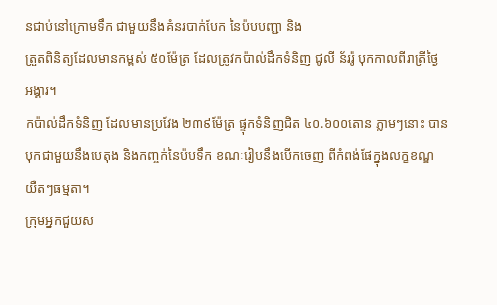នជាប់នៅក្រោមទឹក ជាមួយនឹងគំនរបាក់បែក នៃប៉បបញ្ជា និង
ត្រួតពិនិត្យដែលមានកម្ពស់ ៥០ម៉ែត្រ ដែលត្រូវកប៉ាល់ដឹកទំនិញ ជូលី ន័ររ៉ូ បុកកាលពីរាត្រីថ្ងៃ
អង្គារ។
កប៉ាល់ដឹកទំនិញ ដែលមានប្រវែង ២៣៩ម៉ែត្រ ផ្ទុកទំនិញជិត ៤០.៦០០តោន ភ្លាមៗនោះ បាន
បុកជាមួយនឹងបេតុង និងកញ្ចក់នៃប៉បទឹក ខណៈរៀបនឹងបើកចេញ ពីកំពង់ផែក្នុងលក្ខខណ្ឌ
យឺតៗធម្មតា។
ក្រុមអ្នកជួយស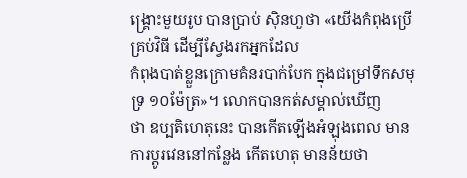ង្គ្រោះមួយរូប បានប្រាប់ ស៊ិនហួថា «យើងកំពុងប្រើគ្រប់វិធី ដើម្បីស្វែងរកអ្នកដែល
កំពុងបាត់ខ្លួនក្រោមគំនរបាក់បែក ក្នុងជម្រៅទឹកសមុទ្រ ១០ម៉ែត្រ»។ លោកបានកត់សម្គាល់ឃើញ
ថា ឧប្បតិហេតុនេះ បានកើតឡើងអំឡុងពេល មានការប្តូរវេននៅកន្លែង កើតហេតុ មានន័យថា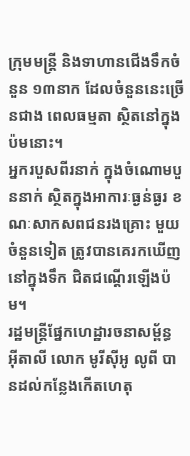ក្រុមមន្រ្តី និងទាហានជើងទឹកចំនួន ១៣នាក ដែលចំនួននេះច្រើនជាង ពេលធម្មតា ស្ថិតនៅក្នុង
ប៉មនោះ។
អ្នករបួសពីរនាក់ ក្នុងចំណោមបួននាក់ ស្ថិតក្នុងអាការៈធ្ងន់ធ្ងរ ខណៈសាកសពជនរងគ្រោះ មួយ
ចំនួនទៀត ត្រូវបានគេរកឃើញនៅក្នុងទឹក ជិតជណ្តើរឡើងប៉ម។
រដ្ឋមន្រ្តីផ្នែកហេដ្ឋារចនាសម្ព័ន្ធ អ៊ីតាលី លោក មូរីស៊ីអូ លូពី បានដល់កន្លែងកើតហេតុ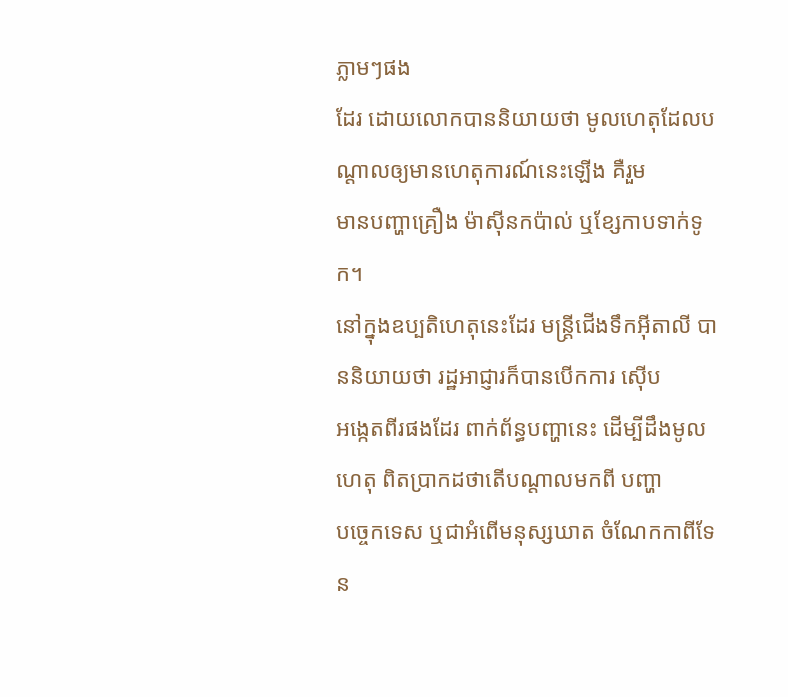ភ្លាមៗផង
ដែរ ដោយលោកបាននិយាយថា មូលហេតុដែលបណ្តាលឲ្យមានហេតុការណ៍នេះឡើង គឺរួម
មានបញ្ហាគ្រឿង ម៉ាស៊ីនកប៉ាល់ ឬខែ្សកាបទាក់ទូក។
នៅក្នុងឧប្បតិហេតុនេះដែរ មន្រ្តីជើងទឹកអ៊ីតាលី បាននិយាយថា រដ្ឋអាជ្ញារក៏បានបើកការ ស៊ើប
អង្កេតពីរផងដែរ ពាក់ព័ន្ធបញ្ហានេះ ដើម្បីដឹងមូលហេតុ ពិតប្រាកដថាតើបណ្តាលមកពី បញ្ហា
បច្ចេកទេស ឬជាអំពើមនុស្សឃាត ចំណែកកាពីទែន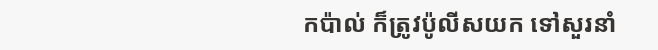កប៉ាល់ ក៏ត្រូវប៉ូលីសយក ទៅសួរនាំ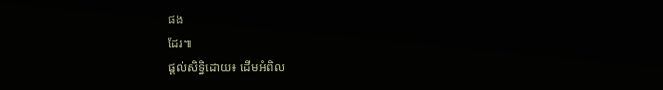ផង
ដែរ៕
ផ្តល់សិទ្ធិដោយ៖ ដើមអំពិល